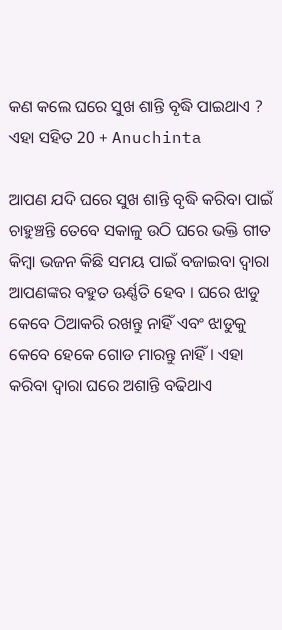କଣ କଲେ ଘରେ ସୁଖ ଶାନ୍ତି ବୃଦ୍ଧି ପାଇଥାଏ ? ଏହା ସହିତ 20 + Anuchinta

ଆପଣ ଯଦି ଘରେ ସୁଖ ଶାନ୍ତି ବୃଦ୍ଧି କରିବା ପାଇଁ ଚାହୁଞ୍ଚନ୍ତି ତେବେ ସକାଳୁ ଉଠି ଘରେ ଭକ୍ତି ଗୀତ କିମ୍ବା ଭଜନ କିଛି ସମୟ ପାଇଁ ବଜାଇବା ଦ୍ଵାରା ଆପଣଙ୍କର ବହୁତ ଊର୍ଣ୍ଣତି ହେବ । ଘରେ ଝାଡୁ କେବେ ଠିଆକରି ରଖନ୍ତୁ ନାହିଁ ଏବଂ ଝାଡୁକୁ କେବେ ହେକେ ଗୋଡ ମାରନ୍ତୁ ନାହିଁ । ଏହା କରିବା ଦ୍ଵାରା ଘରେ ଅଶାନ୍ତି ବଢିଥାଏ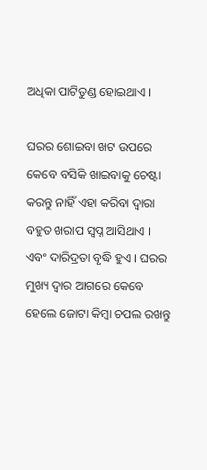ଅଧିକା ପାଟିତୁଣ୍ଡ ହୋଇଥାଏ ।

ଘରର ଶୋଇବା ଖଟ ଉପରେ କେବେ ବସିକି ଖାଇବାକୁ ଚେଷ୍ଟା କରନ୍ତୁ ନାହିଁ ଏହା କରିବା ଦ୍ଵାରା ବହୁତ ଖରାପ ସ୍ଵପ୍ନ ଆସିଥାଏ । ଏବଂ ଦାରିଦ୍ରତା ବୃଦ୍ଧି ହୁଏ । ଘରର ମୁଖ୍ୟ ଦ୍ଵାର ଆଗରେ କେବେ ହେଲେ ଜୋଟା କିମ୍ବା ଚପଲ ରଖନ୍ତୁ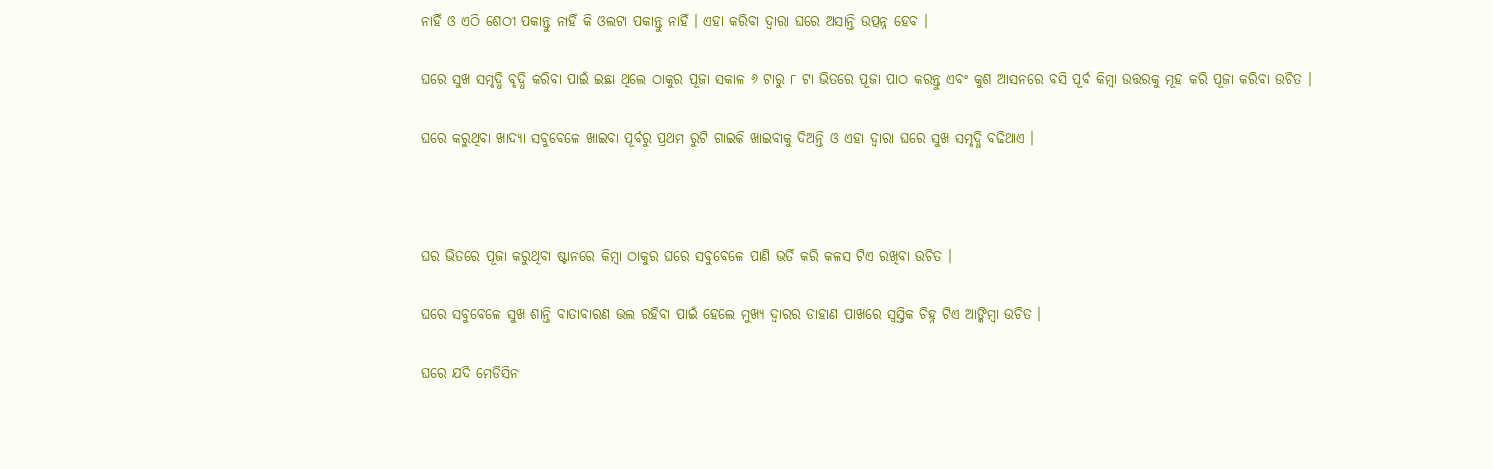ନାହିଁ ଓ ଏଠି ଶେଠୀ ପକାନ୍ତୁ ନାହିଁ କି ଓଲଟା ପକାନ୍ତୁ ନାହିଁ । ଏହା କରିବା ଦ୍ଵାରା ଘରେ ଅସାନ୍ତି ଉତ୍ପନ୍ନ ହେବ ।

ଘରେ ସୁଖ ସମୃଦ୍ଧି ବୃଦ୍ଧି କରିବା ପାଇଁ ଇଛା ଥିଲେ ଠାକୁର ପୂଜା ସକାଳ ୬ ଟାରୁ ୮ ଟା ଭିତରେ ପୂଜା ପାଠ କରନ୍ତୁ ଏବଂ କୁଶ ଆସନରେ ବସି ପୂର୍ବ କିମ୍ବା ଉତ୍ତରକୁ ମୂହ କରି ପୂଜା କରିବା ଉଚିତ ।

ଘରେ କରୁଥିବା ଖାଦ୍ୟା ସବୁବେଳେ ଖାଇବା ପୂର୍ବରୁ ପ୍ରଥମ ରୁଟି ଗାଇକି ଖାଇବାକୁ ଦିଅନ୍ତି ଓ ଏହା ଦ୍ଵାରା ଘରେ ସୁଖ ସମୃଦ୍ଧି ବଢିଥାଏ ।



ଘର ଭିତରେ ପୂଜା କରୁଥିବା ଷ୍ଟାନରେ କିମ୍ବା ଠାକୁର ଘରେ ସବୁବେଳେ ପାଣି ଭର୍ତି କରି କଳସ ଟିଏ ରଖିବା ଉଚିତ ।

ଘରେ ସବୁବେଳେ ସୁଖ ଶାନ୍ତି ବାତାବାରଣ ଭଲ ରହିବା ପାଇଁ ହେଲେ ମୁଖ୍ୟ ଦ୍ଵାରର ଡାହାଣ ପାଖରେ ସ୍ଵସ୍ତିକ ଚିହ୍ନ ଟିଏ ଆଙ୍କିମ୍ବା ଉଚିତ ।

ଘରେ ଯଦି ମେଡିସିନ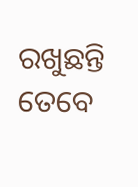ରଖୁଛନ୍ତି ତେବେ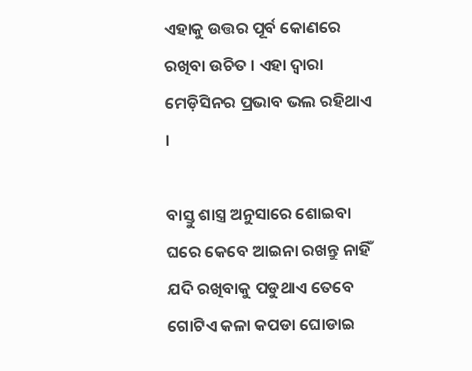ଏହାକୁ ଉତ୍ତର ପୂର୍ବ କୋଣରେ ରଖିବା ଉଚିତ । ଏହା ଦ୍ଵାରା ମେଡ଼ିସିନର ପ୍ରଭାବ ଭଲ ରହିଥାଏ ।

ବାସ୍ତୁ ଶାସ୍ତ୍ର ଅନୁସାରେ ଶୋଇବା ଘରେ କେବେ ଆଇନା ରଖନ୍ତୁ ନାହିଁ ଯଦି ରଖିବାକୁ ପଡୁଥାଏ ତେବେ ଗୋଟିଏ କଳା କପଡା ଘୋଡାଇ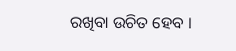ରଖିବା ଉଚିତ ହେବ ।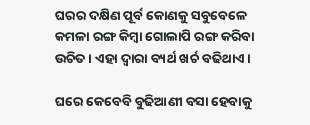ଘରର ଦକ୍ଷିଣ ପୂର୍ବ କୋଣକୁ ସବୁବେଳେ କମଳା ରଙ୍ଗ କିମ୍ବା ଗୋଲାପି ରଙ୍ଗ କରିବା ଉଚିତ । ଏହା ଦ୍ଵାରା ବ୍ୟର୍ଥ ଖର୍ଚ ବଢିଥାଏ ।

ଘରେ କେବେବି ବୁଢିଆଣୀ ବସା ହେବାକୁ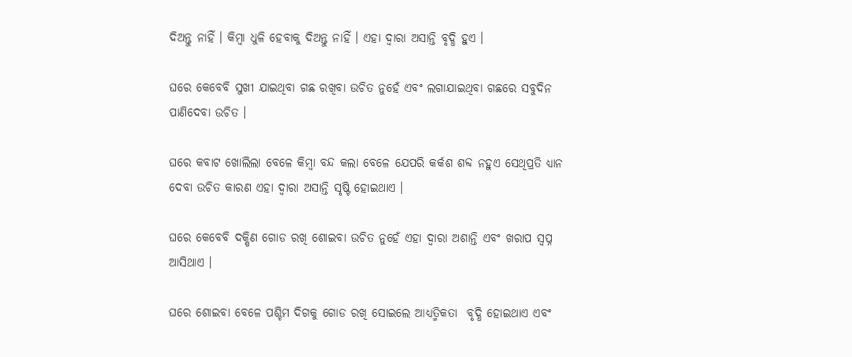ଦିଅନ୍ତୁ ନାହିଁ । କିମ୍ବା ଧୁଳି ହେବାକୁ ଦିଅନ୍ତୁ ନାହିଁ । ଏହା ଦ୍ଵାରା ଅସାନ୍ତି ବୃଦ୍ଧି ହୁଏ ।

ଘରେ କେବେବି ସୁଖୀ ଯାଇଥିବା ଗଛ ରଖିବା ଉଚିତ ନୁହେଁ ଏବଂ ଲଗାଯାଇଥିବା ଗଛରେ ସବୁଦିନ ପାଣିଦେବା ଉଚିତ ।

ଘରେ କବାଟ ଖୋଲିଲା ବେଳେ କିମ୍ବା ବନ୍ଦ କଲା ବେଳେ ଯେପରି କର୍କଶ ଶବ୍ଦ ନହୁଏ ସେଥିପ୍ରତି ଧ୍ୟାନ ଦେବା ଉଚିତ କାରଣ ଏହା ଦ୍ଵାରା ଅସାନ୍ତି ସୃଷ୍ଟି ହୋଇଥାଏ ।

ଘରେ କେବେବି ଦକ୍ଷିଣ ଗୋଡ ରଖି ଶୋଇବା ଉଚିତ ନୁହେଁ ଏହା ଦ୍ଵାରା ଅଶାନ୍ତି ଏବଂ ଖରାପ ସ୍ଵପ୍ନ ଆସିଥାଏ ।

ଘରେ ଶୋଇବା ବେଳେ ପଶ୍ଚିମ ଦିଗକୁ ଗୋଡ ରଖି ସୋଇଲେ ଆଧ୍ୟତ୍ମିକତା  ବୃଦ୍ଧି ହୋଇଥାଏ ଏବଂ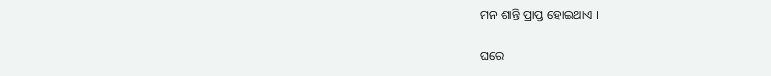ମନ ଶାନ୍ତି ପ୍ରାପ୍ତ ହୋଇଥାଏ ।

ଘରେ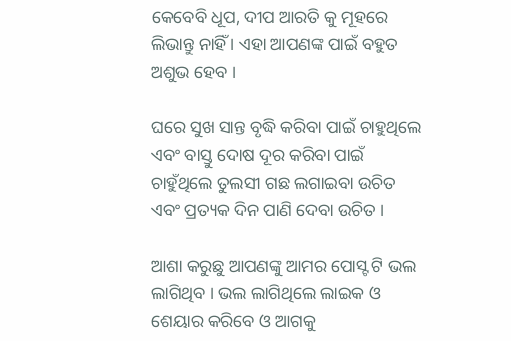କେବେବି ଧୂପ, ଦୀପ ଆରତି କୁ ମୂହରେ ଲିଭାନ୍ତୁ ନାହିଁ । ଏହା ଆପଣଙ୍କ ପାଇଁ ବହୁତ ଅଶୁଭ ହେବ ।

ଘରେ ସୁଖ ସାନ୍ତ ବୃଦ୍ଧି କରିବା ପାଇଁ ଚାହୁଥିଲେ ଏବଂ ବାସ୍ତୁ ଦୋଷ ଦୂର କରିବା ପାଇଁ ଚାହୁଁଥିଲେ ତୁଲସୀ ଗଛ ଲଗାଇବା ଉଚିତ ଏବଂ ପ୍ରତ୍ୟକ ଦିନ ପାଣି ଦେବା ଉଚିତ ।

ଆଶା କରୁଛୁ ଆପଣଙ୍କୁ ଆମର ପୋସ୍ଟ ଟି ଭଲ ଲାଗିଥିବ । ଭଲ ଲାଗିଥିଲେ ଲାଇକ ଓ ଶେୟାର କରିବେ ଓ ଆଗକୁ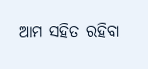ଆମ ସହିତ ରହିବା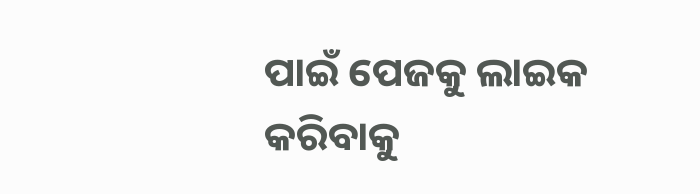ପାଇଁ ପେଜକୁ ଲାଇକ କରିବାକୁ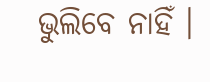ଭୁଲିବେ ନାହିଁ ।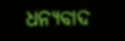ଧନ୍ୟବାଦ